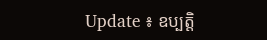Update ៖ ឧប្បតិ្ត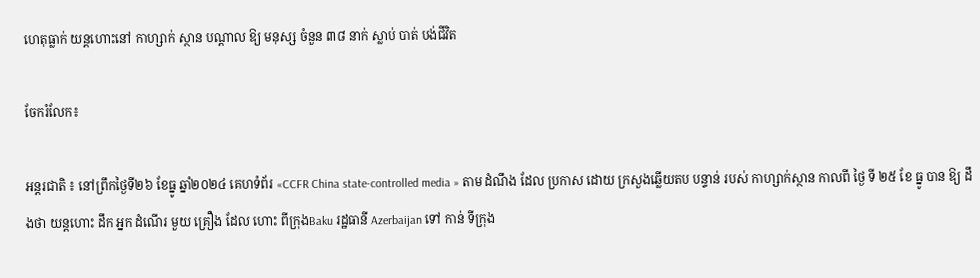ហេតុធ្លាក់ យន្តហោះនៅ កាហ្សាក់ ស្ថាន បណ្តាល ឱ្យ មនុស្ស ចំនួន ៣៨ នាក់ ស្លាប់ បាត់ បង់ជីវិត

ចែករំលែក៖

អន្តរជាតិ ៖ នៅព្រឹកថ្ងៃទី២៦ ខែធ្នូ ឆ្នាំ២០២៤ គេហទំព័រ «CCFR China state-controlled media » តាម ដំណឹង ដែល ប្រកាស ដោយ ក្រសួងឆ្លើយតប បន្ទាន់ របស់ កាហ្សាក់ស្ថាន កាលពី ថ្ងៃ ទី ២៥ ខែ ធ្នូ បាន ឱ្យ ដឹងថា យន្តហោះ ដឹក អ្នក ដំណើរ មួយ គ្រឿង ដែល ហោះ ពីក្រុងBaku រដ្ឋធានី Azerbaijan ទៅ កាន់ ទីក្រុង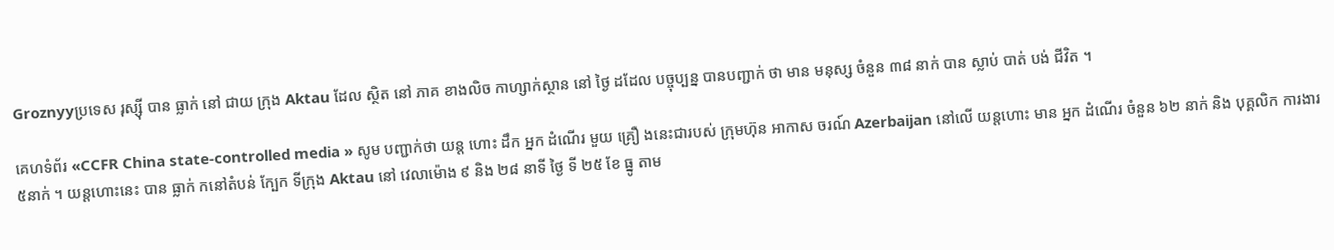Groznyyប្រទេស រុស្ស៊ី បាន ធ្លាក់ នៅ ជាយ ក្រុង Aktau ដែល ស្ថិត នៅ ភាគ ខាងលិច កាហ្សាក់ស្ថាន នៅ ថ្ងៃ ដដែល បច្ចុប្បន្ន បានបញ្ជាក់ ថា មាន មនុស្ស ចំនួន ៣៨ នាក់ បាន ស្លាប់ បាត់ បង់ ជីវិត ។

គេហទំព័រ «CCFR China state-controlled media » សូម បញ្ជាក់ថា យន្ត ហោះ ដឹក អ្នក ដំណើរ មួយ គ្រឿ ងនេះជារបស់ ក្រុមហ៊ុន អាកាស ចរណ៍ Azerbaijan នៅលើ យន្តហោះ មាន អ្នក ដំណើរ ចំនួន ៦២ នាក់ និង បុគ្គលិក ការងារ ៥នាក់ ។ យន្តហោះនេះ បាន ធ្លាក់ កនៅតំបន់ ក្បែក ទីក្រុង Aktau នៅ វេលាម៉ោង ៩ និង ២៨ នាទី ថ្ងៃ ទី ២៥ ខែ ធ្នូ តាម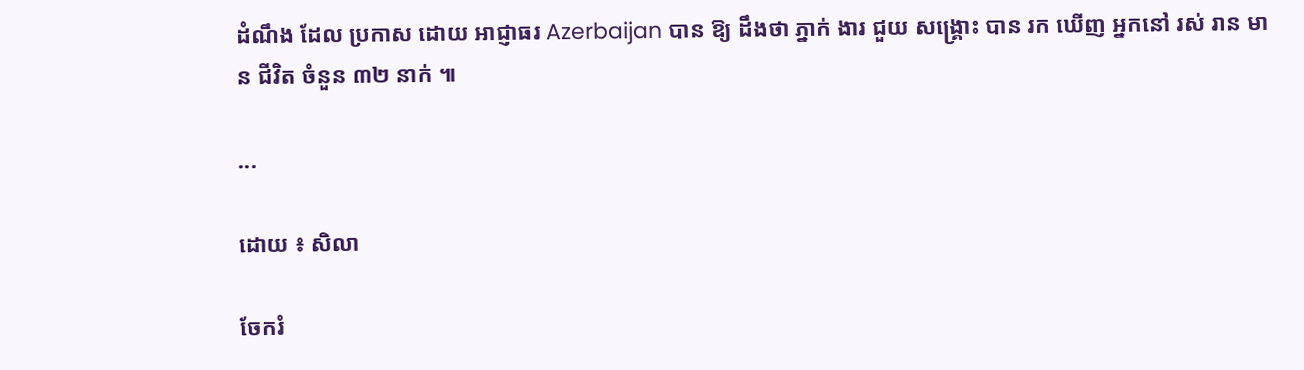ដំណឹង ដែល ប្រកាស ដោយ អាជ្ញាធរ Azerbaijan បាន ឱ្យ ដឹងថា ភ្នាក់ ងារ ជួយ សង្គ្រោះ បាន រក ឃើញ អ្នកនៅ រស់ រាន មាន ជីវិត ចំនួន ៣២ នាក់ ៕

...

ដោយ ៖ សិលា

ចែករំ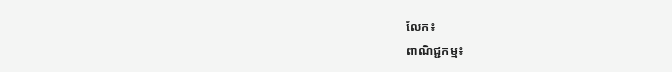លែក៖
ពាណិជ្ជកម្ម៖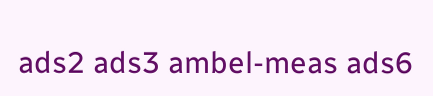ads2 ads3 ambel-meas ads6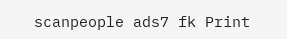scanpeople ads7 fk Print